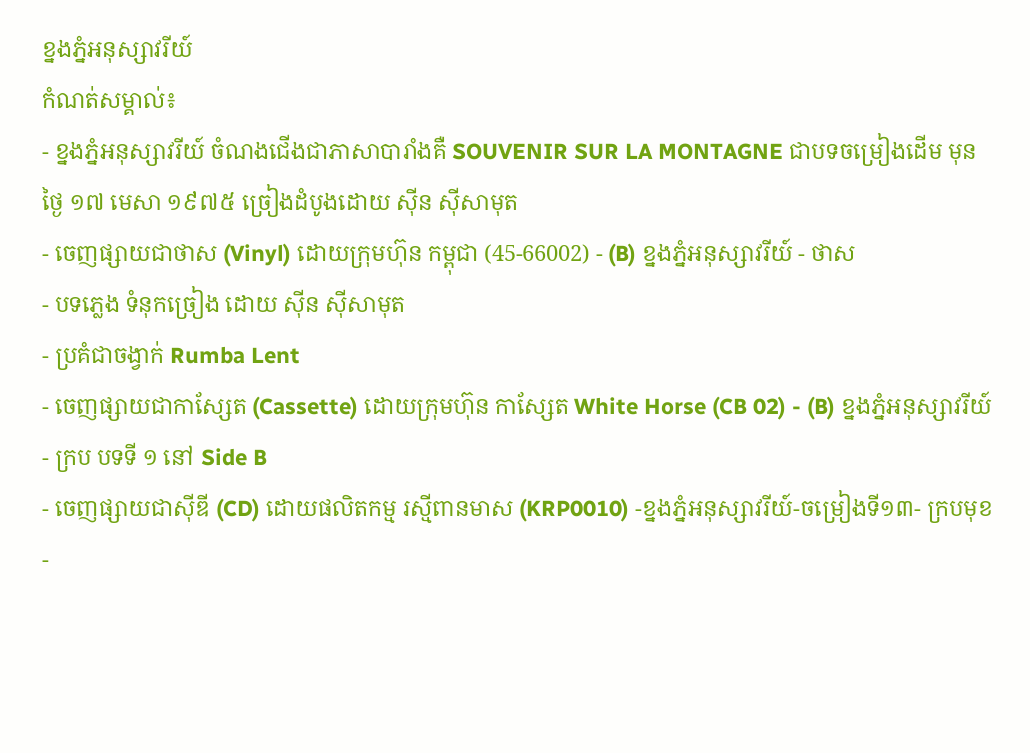ខ្នងភ្នំអនុស្សាវរីយ៍
កំណត់សម្គាល់៖
- ខ្នងភ្នំអនុស្សាវរីយ៍ ចំណងជើងជាភាសាបារាំងគឺ SOUVENIR SUR LA MONTAGNE ជាបទចម្រៀងដើម មុនថ្ងៃ ១៧ មេសា ១៩៧៥ ច្រៀងដំបូងដោយ ស៊ីន ស៊ីសាមុត
- ចេញផ្សាយជាថាស (Vinyl) ដោយក្រុមហ៊ុន កម្ពុជា (45-66002) - (B) ខ្នងភ្នំអនុស្សាវរីយ៍ - ថាស
- បទភ្លេង ទំនុកច្រៀង ដោយ ស៊ីន ស៊ីសាមុត
- ប្រគំជាចង្វាក់ Rumba Lent
- ចេញផ្សាយជាកាស្សែត (Cassette) ដោយក្រុមហ៊ុន កាស្សែត White Horse (CB 02) - (B) ខ្នងភ្នំអនុស្សាវរីយ៍ - ក្រប បទទី ១ នៅ Side B
- ចេញផ្សាយជាស៊ីឌី (CD) ដោយផលិតកម្ម រស្មីពានមាស (KRP0010) -ខ្នងភ្នំអនុស្សាវរីយ៍-ចម្រៀងទី១៣- ក្របមុខ
-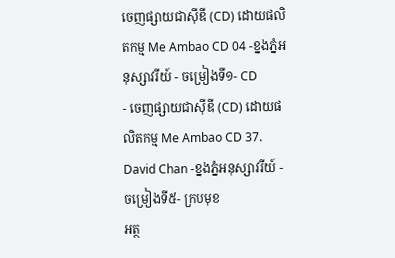ចេញផ្សាយជាស៊ីឌី (CD) ដោយផលិតកម្ម Me Ambao CD 04 -ខ្នងភ្នំអនុស្សាវរីយ៍ - ចម្រៀងទី១- CD
- ចេញផ្សាយជាស៊ីឌី (CD) ដោយផលិតកម្ម Me Ambao CD 37. David Chan -ខ្នងភ្នំអនុស្សាវរីយ៍ - ចម្រៀងទី៥- ក្របមុខ
អត្ថ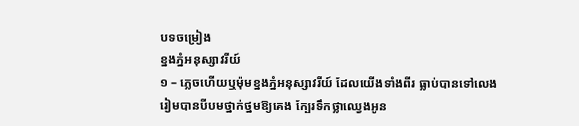បទចម្រៀង
ខ្នងភ្នំអនុស្សាវរីយ៍
១ – ភ្លេចហើយឬម៉ុមខ្នងភ្នំអនុស្សាវរីយ៍ ដែលយើងទាំងពីរ ធ្លាប់បានទៅលេង
រៀមបានបីបមថ្នាក់ថ្នមឱ្យគេង ក្បែរទឹកថ្លាឈ្វេងអូន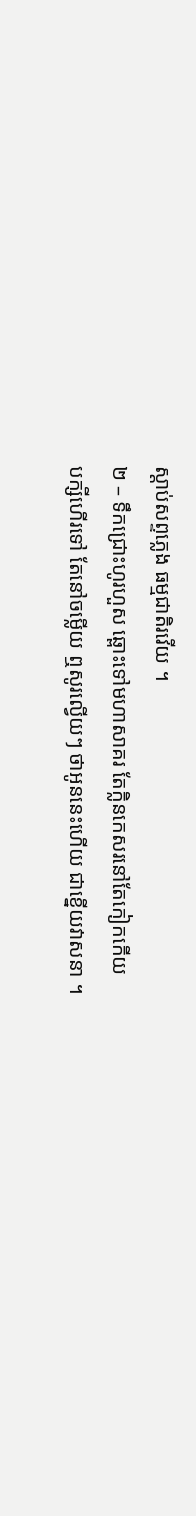ស្ដាប់សព្ទភ្លេង ធម្មជាតិរវើយ ។
២ – ទឹកជ្រោះហូរហួស ឆ្ពោះទៅមហាសាគរ តែក្លិនកេសរនៅតែកៀកកើយ
បក្សីហើរទៅ តែនៅចម្លើយ ឮសូរល្វើយៗ ថាអូននេះហើយ ជាខ្នើយវាសនា ។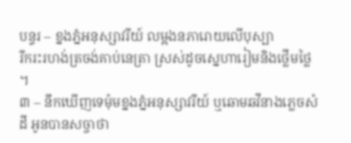បន្ទរ – ខ្នងភ្នំអនុស្សាវរីយ៍ លម្អងនភារោយលើបុស្បា
រីករះរហង់ត្រចង់គាប់នេត្រា ស្រស់ដូចស្នេហារៀមនិងថ្លើមថ្លៃ ។
៣ – នឹកឃើញទេម៉ុមខ្នងភ្នំអនុស្សាវរីយ៍ ឬឆោមឆវីនាងភ្លេចសំដី អូនបានសច្ចាថា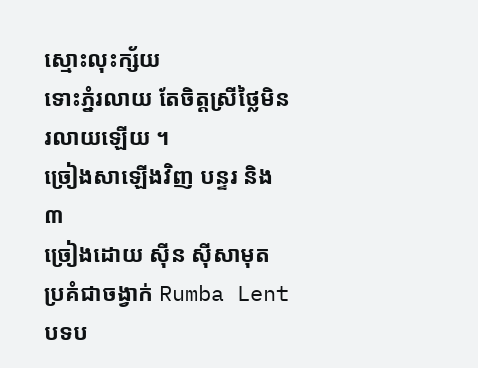ស្មោះលុះក្ស័យ
ទោះភ្នំរលាយ តែចិត្តស្រីថ្លៃមិនរលាយឡើយ ។
ច្រៀងសាឡើងវិញ បន្ទរ និង ៣
ច្រៀងដោយ ស៊ីន ស៊ីសាមុត
ប្រគំជាចង្វាក់ Rumba Lent
បទប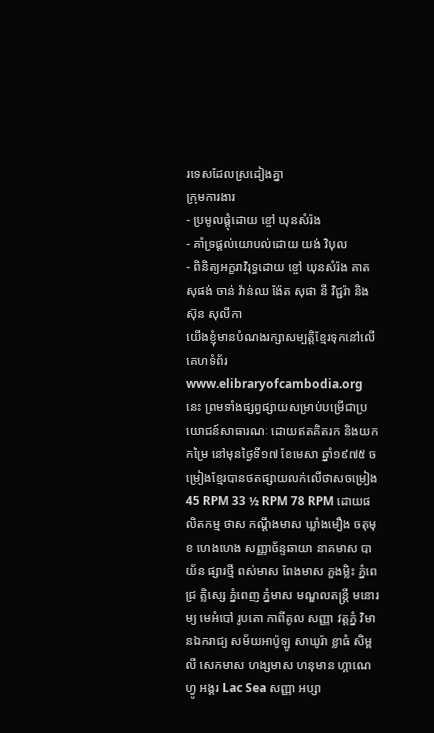រទេសដែលស្រដៀងគ្នា
ក្រុមការងារ
- ប្រមូលផ្ដុំដោយ ខ្ចៅ ឃុនសំរ៉ង
- គាំទ្រផ្ដល់យោបល់ដោយ យង់ វិបុល
- ពិនិត្យអក្ខរាវិរុទ្ធដោយ ខ្ចៅ ឃុនសំរ៉ង គាត សុផង់ ចាន់ វ៉ាន់ឈ ង៉ែត សុផា នី វិជ្ជរ៉ា និង ស៊ុន សុលីកា
យើងខ្ញុំមានបំណងរក្សាសម្បត្តិខ្មែរទុកនៅលើគេហទំព័រ www.elibraryofcambodia.org នេះ ព្រមទាំងផ្សព្វផ្សាយសម្រាប់បម្រើជាប្រយោជន៍សាធារណៈ ដោយឥតគិតរក និងយកកម្រៃ នៅមុនថ្ងៃទី១៧ ខែមេសា ឆ្នាំ១៩៧៥ ចម្រៀងខ្មែរបានថតផ្សាយលក់លើថាសចម្រៀង 45 RPM 33 ½ RPM 78 RPM ដោយផលិតកម្ម ថាស កណ្ដឹងមាស ឃ្លាំងមឿង ចតុមុខ ហេងហេង សញ្ញាច័ន្ទឆាយា នាគមាស បាយ័ន ផ្សារថ្មី ពស់មាស ពែងមាស ភួងម្លិះ ភ្នំពេជ្រ គ្លិស្សេ ភ្នំពេញ ភ្នំមាស មណ្ឌលតន្រ្តី មនោរម្យ មេអំបៅ រូបតោ កាពីតូល សញ្ញា វត្តភ្នំ វិមានឯករាជ្យ សម័យអាប៉ូឡូ សាឃូរ៉ា ខ្លាធំ សិម្ពលី សេកមាស ហង្សមាស ហនុមាន ហ្គាណេហ្វូ អង្គរ Lac Sea សញ្ញា អប្សា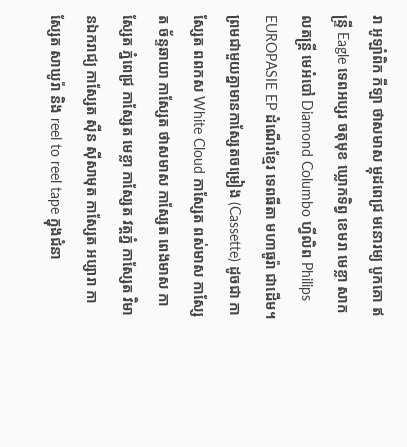រា អូឡាំពិក កីឡា ថាសមាស ម្កុដពេជ្រ មនោរម្យ បូកគោ ឥន្ទ្រី Eagle ទេពអប្សរ ចតុមុខ ឃ្លោកទិព្វ ខេមរា មេខ្លា សាកលតន្ត្រី មេអំបៅ Diamond Columbo ហ្វីលិព Philips EUROPASIE EP ដំណើរខ្មែរ ទេពធីតា មហាធូរ៉ា ជាដើម។
ព្រមជាមួយគ្នាមានកាសែ្សតចម្រៀង (Cassette) ដូចជា កាស្សែត ពពកស White Cloud កាស្សែត ពស់មាស កាស្សែត ច័ន្ទឆាយា កាស្សែត ថាសមាស កាស្សែត ពេងមាស កាស្សែត ភ្នំពេជ្រ កាស្សែត មេខ្លា កាស្សែត វត្តភ្នំ កាស្សែត វិមានឯករាជ្យ កាស្សែត ស៊ីន ស៊ីសាមុត កាស្សែត អប្សារា កាស្សែត សាឃូរ៉ា និង reel to reel tape ក្នុងជំនា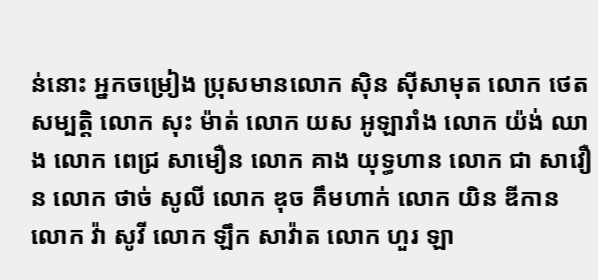ន់នោះ អ្នកចម្រៀង ប្រុសមានលោក ស៊ិន ស៊ីសាមុត លោក ថេត សម្បត្តិ លោក សុះ ម៉ាត់ លោក យស អូឡារាំង លោក យ៉ង់ ឈាង លោក ពេជ្រ សាមឿន លោក គាង យុទ្ធហាន លោក ជា សាវឿន លោក ថាច់ សូលី លោក ឌុច គឹមហាក់ លោក យិន ឌីកាន លោក វ៉ា សូវី លោក ឡឹក សាវ៉ាត លោក ហួរ ឡា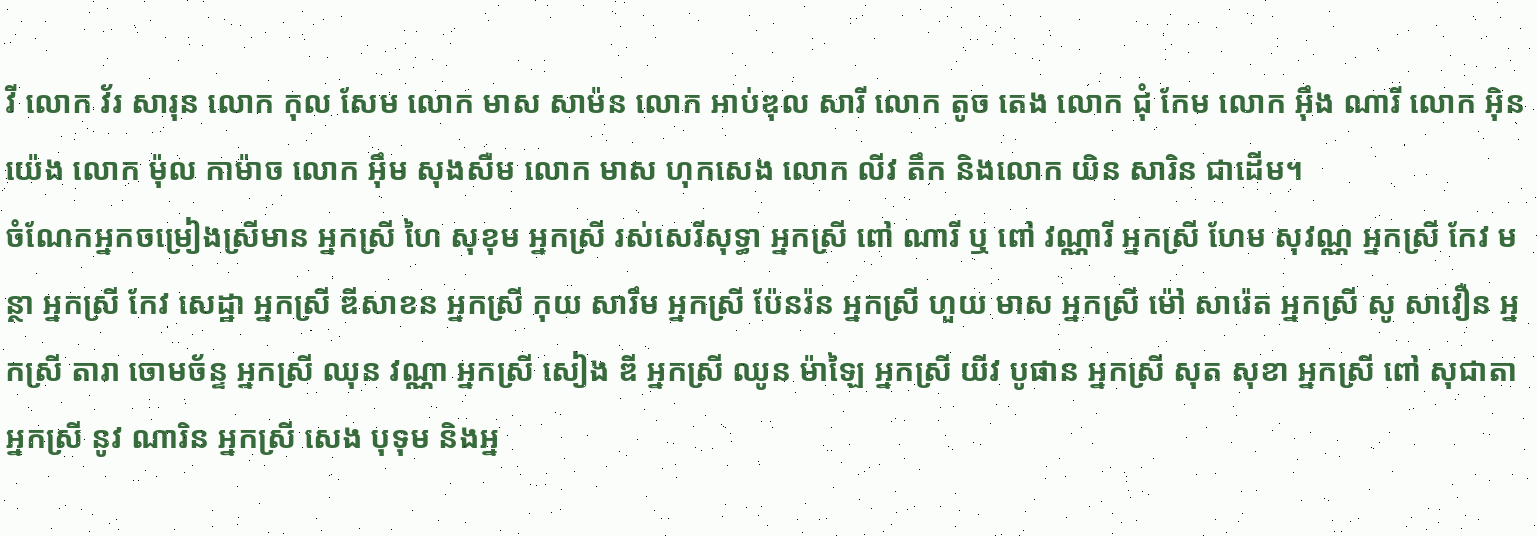វី លោក វ័រ សារុន លោក កុល សែម លោក មាស សាម៉ន លោក អាប់ឌុល សារី លោក តូច តេង លោក ជុំ កែម លោក អ៊ឹង ណារី លោក អ៊ិន យ៉េង លោក ម៉ុល កាម៉ាច លោក អ៊ឹម សុងសឺម លោក មាស ហុកសេង លោក លីវ តឹក និងលោក យិន សារិន ជាដើម។
ចំណែកអ្នកចម្រៀងស្រីមាន អ្នកស្រី ហៃ សុខុម អ្នកស្រី រស់សេរីសុទ្ធា អ្នកស្រី ពៅ ណារី ឬ ពៅ វណ្ណារី អ្នកស្រី ហែម សុវណ្ណ អ្នកស្រី កែវ មន្ថា អ្នកស្រី កែវ សេដ្ឋា អ្នកស្រី ឌីសាខន អ្នកស្រី កុយ សារឹម អ្នកស្រី ប៉ែនរ៉ន អ្នកស្រី ហួយ មាស អ្នកស្រី ម៉ៅ សារ៉េត អ្នកស្រី សូ សាវឿន អ្នកស្រី តារា ចោមច័ន្ទ អ្នកស្រី ឈុន វណ្ណា អ្នកស្រី សៀង ឌី អ្នកស្រី ឈូន ម៉ាឡៃ អ្នកស្រី យីវ បូផាន អ្នកស្រី សុត សុខា អ្នកស្រី ពៅ សុជាតា អ្នកស្រី នូវ ណារិន អ្នកស្រី សេង បុទុម និងអ្ន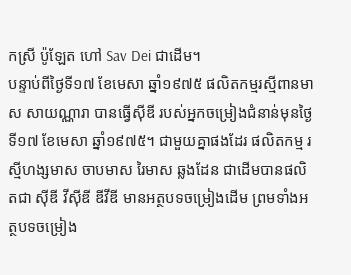កស្រី ប៉ូឡែត ហៅ Sav Dei ជាដើម។
បន្ទាប់ពីថ្ងៃទី១៧ ខែមេសា ឆ្នាំ១៩៧៥ ផលិតកម្មរស្មីពានមាស សាយណ្ណារា បានធ្វើស៊ីឌី របស់អ្នកចម្រៀងជំនាន់មុនថ្ងៃទី១៧ ខែមេសា ឆ្នាំ១៩៧៥។ ជាមួយគ្នាផងដែរ ផលិតកម្ម រស្មីហង្សមាស ចាបមាស រៃមាស ឆ្លងដែន ជាដើមបានផលិតជា ស៊ីឌី វីស៊ីឌី ឌីវីឌី មានអត្ថបទចម្រៀងដើម ព្រមទាំងអត្ថបទចម្រៀង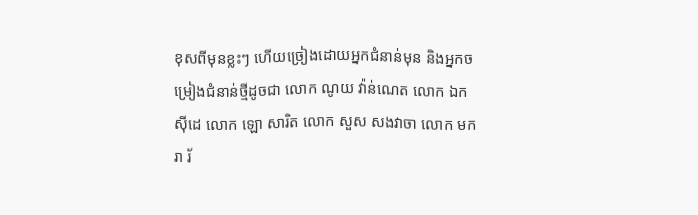ខុសពីមុនខ្លះៗ ហើយច្រៀងដោយអ្នកជំនាន់មុន និងអ្នកចម្រៀងជំនាន់ថ្មីដូចជា លោក ណូយ វ៉ាន់ណេត លោក ឯក ស៊ីដេ លោក ឡោ សារិត លោក សួស សងវាចា លោក មករា រ័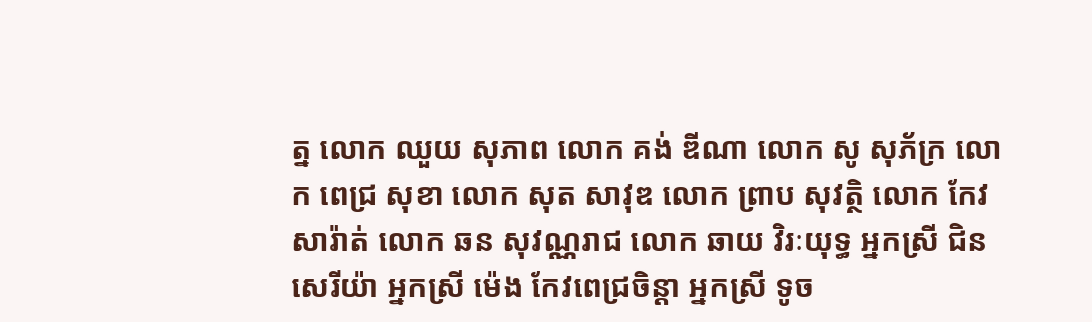ត្ន លោក ឈួយ សុភាព លោក គង់ ឌីណា លោក សូ សុភ័ក្រ លោក ពេជ្រ សុខា លោក សុត សាវុឌ លោក ព្រាប សុវត្ថិ លោក កែវ សារ៉ាត់ លោក ឆន សុវណ្ណរាជ លោក ឆាយ វិរៈយុទ្ធ អ្នកស្រី ជិន សេរីយ៉ា អ្នកស្រី ម៉េង កែវពេជ្រចិន្តា អ្នកស្រី ទូច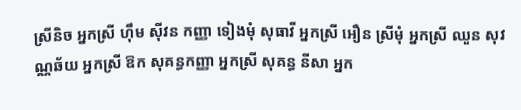ស្រីនិច អ្នកស្រី ហ៊ឹម ស៊ីវន កញ្ញា ទៀងមុំ សុធាវី អ្នកស្រី អឿន ស្រីមុំ អ្នកស្រី ឈួន សុវណ្ណឆ័យ អ្នកស្រី ឱក សុគន្ធកញ្ញា អ្នកស្រី សុគន្ធ នីសា អ្នក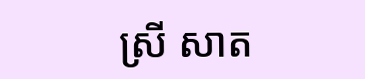ស្រី សាត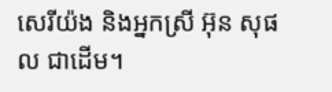សេរីយ៉ង និងអ្នកស្រី អ៊ុន សុផល ជាដើម។